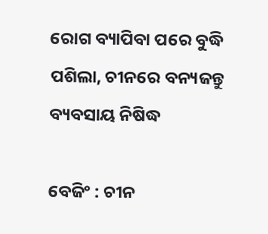ରୋଗ ବ୍ୟାପିବା ପରେ ବୁଦ୍ଧି ପଶିଲା, ଚୀନରେ ବନ୍ୟଜନ୍ତୁ ବ୍ୟବସାୟ ନିଷିଦ୍ଧ

ବେଜିଂ : ଚୀନ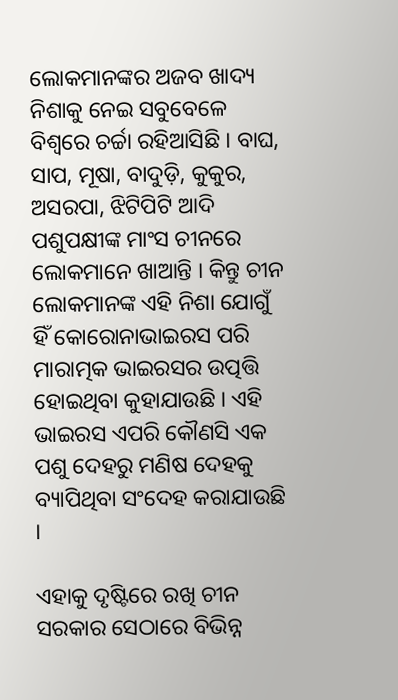ଲୋକମାନଙ୍କର ଅଜବ ଖାଦ୍ୟ  ନିଶାକୁ ନେଇ ସବୁବେଳେ ବିଶ୍ୱରେ ଚର୍ଚ୍ଚା ରହିଆସିଛି । ବାଘ, ସାପ, ମୂଷା, ବାଦୁଡ଼ି, କୁକୁର, ଅସରପା, ଝିଟିପିଟି ଆଦି ପଶୁପକ୍ଷୀଙ୍କ ମାଂସ ଚୀନରେ ଲୋକମାନେ ଖାଆନ୍ତି । କିନ୍ତୁ ଚୀନ ଲୋକମାନଙ୍କ ଏହି ନିଶା ଯୋଗୁଁ ହିଁ କୋରୋନାଭାଇରସ ପରି ମାରାତ୍ମକ ଭାଇରସର ଉତ୍ପତ୍ତି ହୋଇଥିବା କୁହାଯାଉଛି । ଏହି ଭାଇରସ ଏପରି କୌଣସି ଏକ ପଶୁ ଦେହରୁ ମଣିଷ ଦେହକୁ ବ୍ୟାପିଥିବା ସଂଦେହ କରାଯାଉଛି ।

ଏହାକୁ ଦୃଷ୍ଟିରେ ରଖି ଚୀନ ସରକାର ସେଠାରେ ବିଭିନ୍ନ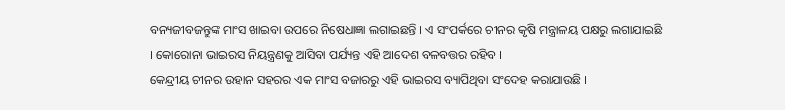ବନ୍ୟଜୀବଜନ୍ତୁଙ୍କ ମାଂସ ଖାଇବା ଉପରେ ନିଷେଧାଜ୍ଞା ଲଗାଇଛନ୍ତି । ଏ ସଂପର୍କରେ ଚୀନର କୃଷି ମନ୍ତ୍ରାଳୟ ପକ୍ଷରୁ ଲଗାଯାଇଛି । କୋରୋନା ଭାଇରସ ନିୟନ୍ତ୍ରଣକୁ ଆସିବା ପର୍ଯ୍ୟନ୍ତ ଏହି ଆଦେଶ ବଳବତ୍ତର ରହିବ ।
କେନ୍ଦ୍ରୀୟ ଚୀନର ଉହାନ ସହରର ଏକ ମାଂସ ବଜାରରୁ ଏହି ଭାଇରସ ବ୍ୟାପିଥିବା ସଂଦେହ କରାଯାଉଛି ।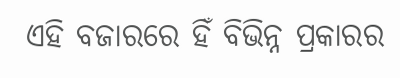ଏହି ବଜାରରେ ହିଁ ବିଭିନ୍ନ ପ୍ରକାରର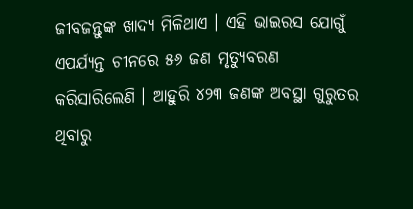ଜୀବଜନ୍ତୁଙ୍କ ଖାଦ୍ୟ ମିଳିଥାଏ । ଏହି ଭାଇରସ ଯୋଗୁଁ ଏପର୍ଯ୍ୟନ୍ତ ଚୀନରେ ୫୬ ଜଣ ମୃତ୍ୟୁବରଣ କରିସାରିଲେଣି । ଆହୁରି ୪୨୩ ଜଣଙ୍କ ଅବସ୍ଥା ଗୁରୁତର ଥିବାରୁ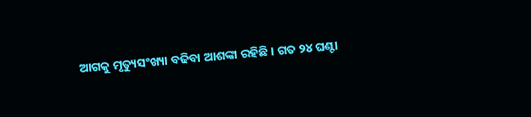ଆଗକୁ ମୃତ୍ୟୁସଂଖ୍ୟା ବଢିବା ଆଶଙ୍କା ରହିଛି । ଗତ ୨୪ ଘଣ୍ଟା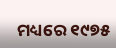ମଧ୍ୟରେ ୧୯୭୫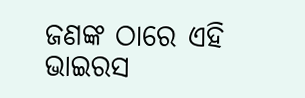ଜଣଙ୍କ ଠାରେ ଏହି ଭାଇରସ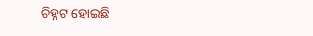ଚିହ୍ନଟ ହୋଇଛି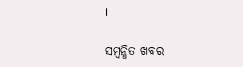।

ସମ୍ବନ୍ଧିତ ଖବର